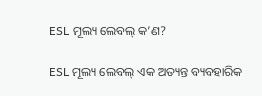ESL ମୂଲ୍ୟ ଲେବଲ୍ କ’ଣ?

ESL ମୂଲ୍ୟ ଲେବଲ୍ ଏକ ଅତ୍ୟନ୍ତ ବ୍ୟବହାରିକ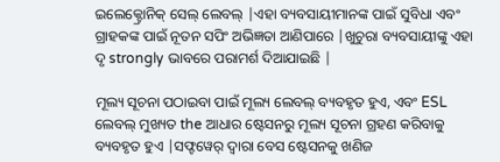ଇଲେକ୍ଟ୍ରୋନିକ୍ ସେଲ୍ ଲେବଲ୍ |ଏହା ବ୍ୟବସାୟୀମାନଙ୍କ ପାଇଁ ସୁବିଧା ଏବଂ ଗ୍ରାହକଙ୍କ ପାଇଁ ନୂତନ ସପିଂ ଅଭିଜ୍ଞତା ଆଣିପାରେ |ଖୁଚୁରା ବ୍ୟବସାୟୀଙ୍କୁ ଏହା ଦୃ strongly ଭାବରେ ପରାମର୍ଶ ଦିଆଯାଇଛି |

ମୂଲ୍ୟ ସୂଚନା ପଠାଇବା ପାଇଁ ମୂଲ୍ୟ ଲେବଲ୍ ବ୍ୟବହୃତ ହୁଏ, ଏବଂ ESL ଲେବଲ୍ ମୁଖ୍ୟତ the ଆଧାର ଷ୍ଟେସନରୁ ମୂଲ୍ୟ ସୂଚନା ଗ୍ରହଣ କରିବାକୁ ବ୍ୟବହୃତ ହୁଏ |ସଫ୍ଟୱେର୍ ଦ୍ୱାରା ବେସ ଷ୍ଟେସନକୁ ଖଣିଜ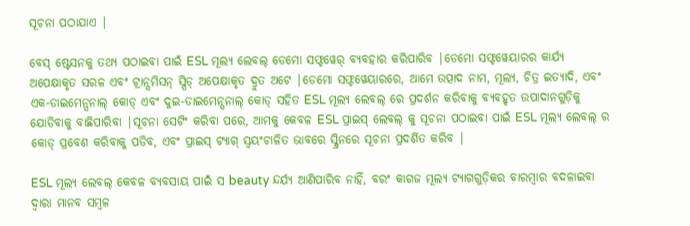ସୂଚନା ପଠାଯାଏ |

ବେସ୍ ଷ୍ଟେସନକୁ ତଥ୍ୟ ପଠାଇବା ପାଇଁ ESL ମୂଲ୍ୟ ଲେବଲ୍ ଡେମୋ ସଫ୍ଟୱେର୍ ବ୍ୟବହାର କରିପାରିବ |ଡେମୋ ସଫ୍ଟୱେୟାରର କାର୍ଯ୍ୟ ଅପେକ୍ଷାକୃତ ସରଳ ଏବଂ ଟ୍ରାନ୍ସମିସନ୍ ସ୍ପିଡ୍ ଅପେକ୍ଷାକୃତ ଦ୍ରୁତ ଅଟେ |ଡେମୋ ସଫ୍ଟୱେୟାରରେ, ଆମେ ଉତ୍ପାଦ ନାମ, ମୂଲ୍ୟ, ଚିତ୍ର ଇତ୍ୟାଦି, ଏବଂ ଏକ-ଡାଇମେନ୍ସନାଲ୍ କୋଡ୍ ଏବଂ ଦୁଇ-ଡାଇମେନ୍ସନାଲ୍ କୋଡ୍ ସହିତ ESL ମୂଲ୍ୟ ଲେବଲ୍ ରେ ପ୍ରଦର୍ଶନ କରିବାକୁ ବ୍ୟବହୃତ ଉପାଦାନଗୁଡ଼ିକୁ ଯୋଡିବାକୁ ବାଛିପାରିବା |ସୂଚନା ସେଟିଂ କରିବା ପରେ, ଆମକୁ କେବଳ ESL ପ୍ରାଇସ୍ ଲେବଲ୍ କୁ ସୂଚନା ପଠାଇବା ପାଇଁ ESL ମୂଲ୍ୟ ଲେବଲ୍ ର କୋଡ୍ ପ୍ରବେଶ କରିବାକୁ ପଡିବ, ଏବଂ ପ୍ରାଇସ୍ ଟ୍ୟାଗ୍ ସ୍ୱୟଂଚାଳିତ ଭାବରେ ସ୍କ୍ରିନରେ ସୂଚନା ପ୍ରଦର୍ଶିତ କରିବ |

ESL ମୂଲ୍ୟ ଲେବଲ୍ କେବଳ ବ୍ୟବସାୟ ପାଇଁ ସ beauty ନ୍ଦର୍ଯ୍ୟ ଆଣିପାରିବ ନାହିଁ, ବରଂ କାଗଜ ମୂଲ୍ୟ ଟ୍ୟାଗଗୁଡ଼ିକର ବାରମ୍ବାର ବଦଳାଇବା ଦ୍ୱାରା ମାନବ ସମ୍ବଳ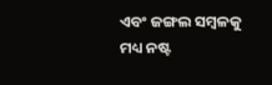ଏବଂ ଜଙ୍ଗଲ ସମ୍ବଳକୁ ମଧ୍ୟ ନଷ୍ଟ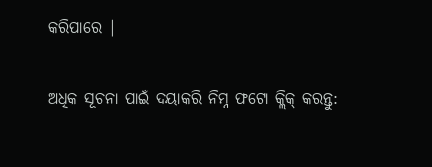କରିପାରେ |

ଅଧିକ ସୂଚନା ପାଇଁ ଦୟାକରି ନିମ୍ନ ଫଟୋ କ୍ଲିକ୍ କରନ୍ତୁ: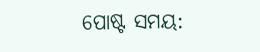ପୋଷ୍ଟ ସମୟ: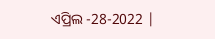ଏପ୍ରିଲ -28-2022 |